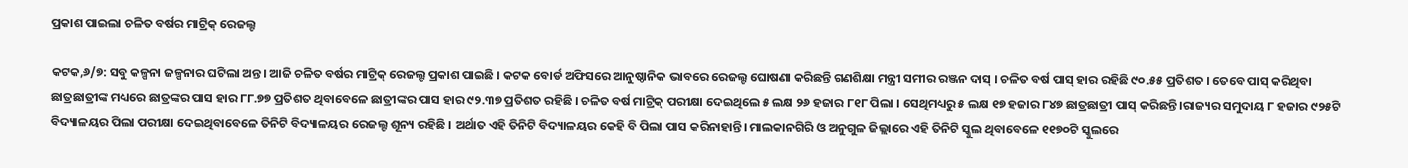ପ୍ରକାଶ ପାଇଲା ଚଳିତ ବର୍ଷର ମାଟ୍ରିକ୍ ରେଜଲ୍ଟ

କଟକ,୬/୭: ସବୁ କଳ୍ପନା ଜଳ୍ପନାର ଘଟିଲା ଅନ୍ତ । ଆଜି ଚଳିତ ବର୍ଷର ମାଟ୍ରିକ୍ ରେଜଲ୍ଟ ପ୍ରକାଶ ପାଇଛି । କଟକ ବୋର୍ଡ ଅଫିସରେ ଆନୁଷ୍ଠାନିକ ଭାବରେ ରେଜଲ୍ଟ ଘୋଷଣା କରିଛନ୍ତି ଗଣଶିକ୍ଷା ମନ୍ତ୍ରୀ ସମୀର ରଞ୍ଜନ ଦାସ୍ । ଚଳିତ ବର୍ଷ ପାସ୍ ହାର ରହିଛି ୯୦.୫୫ ପ୍ରତିଶତ । ତେବେ ପାସ୍ କରିଥିବା ଛାତ୍ରଛାତ୍ରୀଙ୍କ ମଧ୍ୟରେ ଛାତ୍ରଙ୍କର ପାସ ହାର ୮୮.୭୭ ପ୍ରତିଶତ ଥିବାବେଳେ ଛାତ୍ରୀଙ୍କର ପାସ ହାର ୯୨.୩୭ ପ୍ରତିଶତ ରହିଛି । ଚଳିତ ବର୍ଷ ମାଟ୍ରିକ୍ ପରୀକ୍ଷା ଦେଇଥିଲେ ୫ ଲକ୍ଷ ୨୬ ହଜାର ୮୧୮ ପିଲା । ସେଥିମଧ୍ୟରୁ ୫ ଲକ୍ଷ ୧୭ ହଜାର ୮୪୭ ଛାତ୍ରଛାତ୍ରୀ ପାସ୍ କରିଛନ୍ତି ।ରାଜ୍ୟର ସମୁଦାୟ ୮ ହଜାର ୯୨୫ଟି ବିଦ୍ୟାଳୟର ପିଲା ପରୀକ୍ଷା ଦେଇଥିବାବେଳେ ତିନିଟି ବିଦ୍ୟାଳୟର ରେଜଲ୍ଟ ଶୂନ୍ୟ ରହିଛି । ଅର୍ଥାତ ଏହି ତିନିଟି ବିଦ୍ୟାଳୟର କେହି ବି ପିଲା ପାସ କରିନାହାନ୍ତି। ମାଲକାନଗିରି ଓ ଅନୁଗୁଳ ଜିଲ୍ଲାରେ ଏହି ତିନିଟି ସ୍କୁଲ ଥିବାବେଳେ ୧୧୭୦ଟି ସ୍କୁଲରେ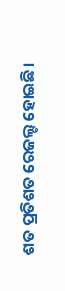ଶତ ପ୍ରତିଶତ ରେଜଲ୍ଟ ହୋଇଛି।